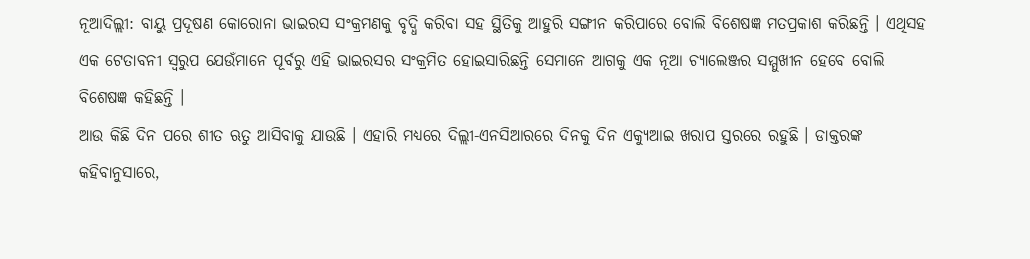ନୂଆଦିଲ୍ଲୀ: ବାୟୁ ପ୍ରଦୂଷଣ କୋରୋନା ଭାଇରସ ସଂକ୍ରମଣକୁ ବୃଦ୍ଧି କରିବା ସହ ସ୍ଥିତିକୁ ଆହୁରି ସଙ୍ଗୀନ କରିପାରେ ବୋଲି ବିଶେଷଜ୍ଞ ମତପ୍ରକାଶ କରିଛନ୍ତି । ଏଥିସହ ଏକ ଟେତାବନୀ ସ୍ବରୁପ ଯେଉଁମାନେ ପୂର୍ବରୁ ଏହି ଭାଇରସର ସଂକ୍ରମିତ ହୋଇସାରିଛନ୍ତି ସେମାନେ ଆଗକୁ ଏକ ନୂଆ ଚ୍ୟାଲେଞ୍ଜର ସମ୍ମୁଖୀନ ହେବେ ବୋଲି ବିଶେଷଜ୍ଞ କହିଛନ୍ତି ।
ଆଉ କିଛି ଦିନ ପରେ ଶୀତ ଋତୁ ଆସିବାକୁ ଯାଉଛି । ଏହାରି ମଧ୍ୟରେ ଦିଲ୍ଲୀ-ଏନସିଆରରେ ଦିନକୁ ଦିନ ଏକ୍ୟୁଆଇ ଖରାପ ସ୍ତରରେ ରହୁଛି । ଡାକ୍ତରଙ୍କ କହିବାନୁସାରେ,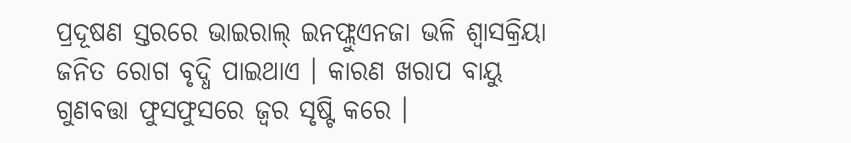ପ୍ରଦୂଷଣ ସ୍ତରରେ ଭାଇରାଲ୍ ଇନଫ୍ଲୁଏନଜା ଭଳି ଶ୍ବାସକ୍ରିୟା ଜନିତ ରୋଗ ବୃଦ୍ଧି ପାଇଥାଏ । କାରଣ ଖରାପ ବାୟୁ ଗୁଣବତ୍ତା ଫୁସଫୁସରେ ଜ୍ୱର ସୃଷ୍ଟି କରେ ।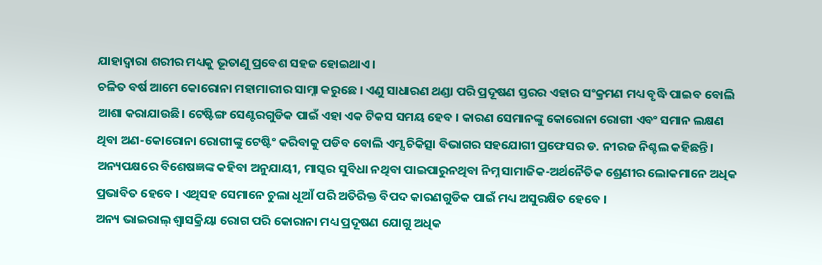ଯାହାଦ୍ବାରା ଶରୀର ମଧ୍ୟକୁ ଭୂତାଣୁ ପ୍ରବେଶ ସହଜ ହୋଇଥାଏ ।
ଚଳିତ ବର୍ଷ ଆମେ କୋରୋନା ମହାମାରୀର ସାମ୍ନା କରୁଛେ । ଏଣୁ ସାଧାରଣ ଥଣ୍ଡା ପରି ପ୍ରଦୂଷଣ ସ୍ତରର ଏହାର ସଂକ୍ରମଣ ମଧ୍ୟ ବୃଦ୍ଧି ପାଇବ ବୋଲି ଆଶା କରାଯାଉଛି। ଟେଷ୍ଟିଙ୍ଗ ସେଣ୍ଟରଗୁଡିକ ପାଇଁ ଏହା ଏକ ଟିକସ ସମୟ ହେବ । କାରଣ ସେମାନଙ୍କୁ କୋରୋନା ରୋଗୀ ଏବଂ ସମାନ ଲକ୍ଷଣ ଥିବା ଅଣ-କୋରୋନା ରୋଗୀଙ୍କୁ ଟେଷ୍ଟିଂ କରିବାକୁ ପଡିବ ବୋଲି ଏମ୍ସ ଚିକିତ୍ସା ବିଭାଗର ସହଯୋଗୀ ପ୍ରଫେସର ଡ. ନୀରଜ ନିଶ୍ଚଲ କହିଛନ୍ତି।
ଅନ୍ୟପକ୍ଷରେ ବିଶେଷଜ୍ଞଙ୍କ କହିବା ଅନୁଯାୟୀ, ମାସ୍କର ସୁବିଧା ନଥିବା ପାଇପାରୁନଥିବା ନିମ୍ନ ସାମାଜିକ-ଅର୍ଥନୈତିକ ଶ୍ରେଣୀର ଲୋକମାନେ ଅଧିକ ପ୍ରଭାବିତ ହେବେ । ଏଥିସହ ସେମାନେ ଚୁଲା ଧୂଆଁ ପରି ଅତିରିକ୍ତ ବିପଦ କାରଣଗୁଡିକ ପାଇଁ ମଧ୍ୟ ଅସୁରକ୍ଷିତ ହେବେ ।
ଅନ୍ୟ ଭାଇରାଲ୍ ଶ୍ବାସକ୍ରିୟା ରୋଗ ପରି କୋରାନା ମଧ୍ୟ ପ୍ରଦୂଷଣ ଯୋଗୁ ଅଧିକ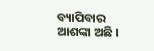ବ୍ୟାପିବାର ଆଶଙ୍କା ଅଛି ।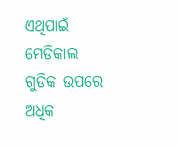ଏଥିପାଇଁ ମେଡିକାଲ ଗୁଡିକ ଉପରେ ଅଧିକ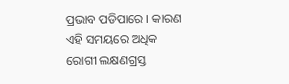ପ୍ରଭାବ ପଡିପାରେ । କାରଣ ଏହି ସମୟରେ ଅଧିକ ରୋଗୀ ଲକ୍ଷଣଗ୍ରସ୍ତ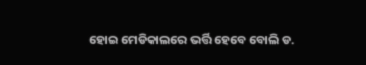ହୋଇ ମେଡିକାଲରେ ଭର୍ତ୍ତି ହେବେ ବୋଲି ଡ.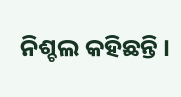ନିଶ୍ଚଲ କହିଛନ୍ତି ।